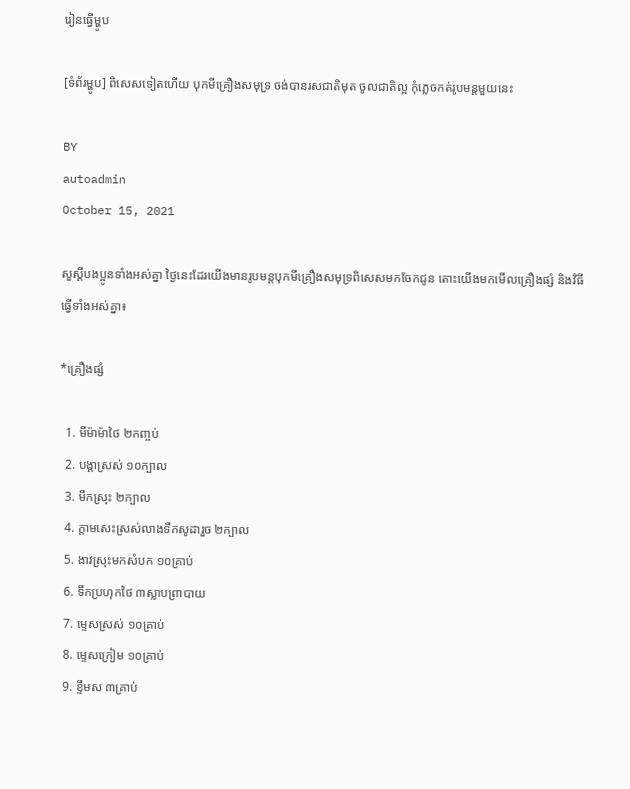រៀនធ្វើម្ហូប

[ទំព័រម្ហូប] ពិសេសទៀតហើយ បុកមីគ្រឿងសមុទ្រ ចង់បានរសជាតិមុត ចូលជាតិល្អ កុំភ្លេចកត់រូបមន្តមួយនេះ

BY
autoadmin
October 15, 2021

សួស្តីបងប្អូនទាំងអស់គ្នា ថ្ងៃនេះដែរយើងមានរូបមន្តបុកមីគ្រឿងសមុទ្រពិសេសមកចែកជូន តោះយើងមកមើលគ្រឿងផ្សំ និងវិធីធ្វើទាំងអស់គ្នា៖

*គ្រឿងផ្សំ

  1. មីម៉ាម៉ាថៃ ២កញ្ចប់
  2. បង្គាស្រស់ ១០ក្បាល
  3. មឹកស្រុះ ២ក្បាល
  4. ក្តាមសេះស្រស់លាងទឹកសូដារួច ២ក្បាល
  5. ងាវស្រុះមកសំបក ១០គ្រាប់
  6. ទឹកប្រហុកថៃ ៣ស្លាបព្រាបាយ
  7. ម្ទេសស្រស់ ១០គ្រាប់
  8. ម្ទេសក្រៀម ១០គ្រាប់
  9. ខ្ទឹមស ៣គ្រាប់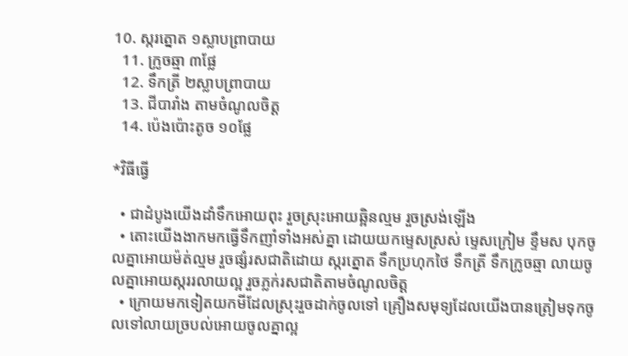10. ស្ករត្នោត ១ស្លាបព្រាបាយ
  11. ក្រូចឆ្មា ៣ផ្លែ
  12. ទឹកត្រី ២ស្លាបព្រាបាយ
  13. ជីបារាំង តាមចំណូលចិត្ត
  14. ប៉េងប៉ោះតូច ១០ផ្លែ

*វិធីធ្វើ

  • ជាដំបូងយើងដាំទឹកអោយពុះ រួចស្រុះអោយឆ្អិនល្មម រួចស្រង់ឡើង
  • តោះយើងងាកមកធ្វើទឹកញាំទាំងអស់គ្នា ដោយយកម្ទេសស្រស់ ម្ទេសក្រៀម ខ្ទឹមស បុកចូលគ្នាអោយម៉ត់ល្មម រួចផ្សំរសជាតិដោយ ស្ករត្នោត ទឹកប្រហុកថៃ ទឹកត្រី ទឹកក្រូចឆ្មា លាយចូលគ្នាអោយស្កររលាយល្អ រួចភ្លក់រសជាតិតាមចំណូលចិត្ត
  • ក្រោយមកទៀតយកមីដែលស្រុះរួចដាក់ចូលទៅ គ្រឿងសមុទ្យដែលយើងបានត្រៀមទុកចូលទៅលាយច្របល់អោយចូលគ្នាល្អ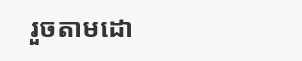រួចតាមដោ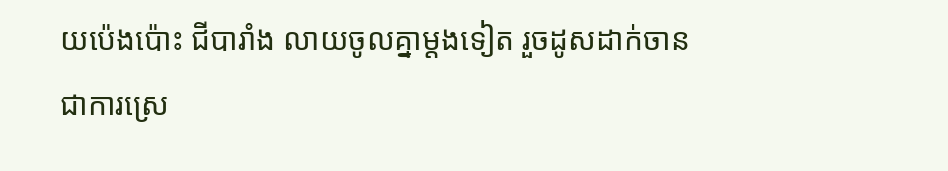យប៉េងប៉ោះ ជីបារាំង លាយចូលគ្នាម្តងទៀត រួចដូសដាក់ចានជាការស្រេ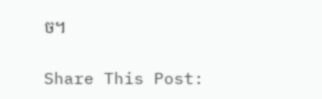ច។

Share This Post: